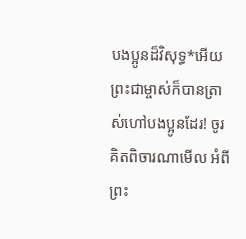បងប្អូនដ៏វិសុទ្ធ*អើយ ព្រះជាម្ចាស់ក៏បានត្រាស់ហៅបងប្អូនដែរ! ចូរគិតពិចារណាមើល អំពីព្រះ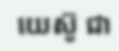យេស៊ូ ជា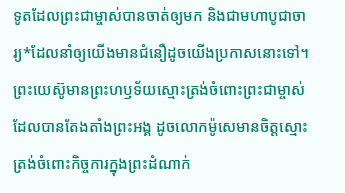ទូតដែលព្រះជាម្ចាស់បានចាត់ឲ្យមក និងជាមហាបូជាចារ្យ*ដែលនាំឲ្យយើងមានជំនឿដូចយើងប្រកាសនោះទៅ។ ព្រះយេស៊ូមានព្រះហឫទ័យស្មោះត្រង់ចំពោះព្រះជាម្ចាស់ ដែលបានតែងតាំងព្រះអង្គ ដូចលោកម៉ូសេមានចិត្តស្មោះត្រង់ចំពោះកិច្ចការក្នុងព្រះដំណាក់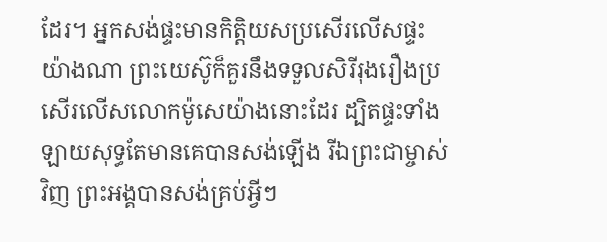ដែរ។ អ្នកសង់ផ្ទះមានកិត្តិយសប្រសើរលើសផ្ទះយ៉ាងណា ព្រះយេស៊ូក៏គួរនឹងទទួលសិរីរុងរឿងប្រសើរលើសលោកម៉ូសេយ៉ាងនោះដែរ ដ្បិតផ្ទះទាំងឡាយសុទ្ធតែមានគេបានសង់ឡើង រីឯព្រះជាម្ចាស់វិញ ព្រះអង្គបានសង់គ្រប់អ្វីៗ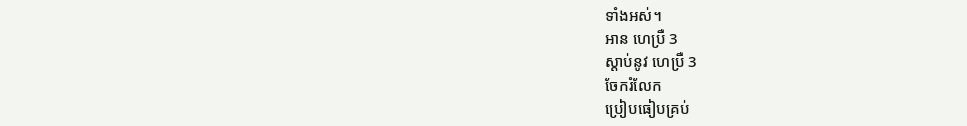ទាំងអស់។
អាន ហេប្រឺ 3
ស្ដាប់នូវ ហេប្រឺ 3
ចែករំលែក
ប្រៀបធៀបគ្រប់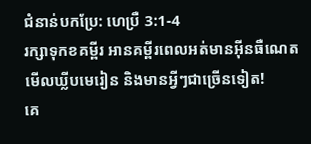ជំនាន់បកប្រែ: ហេប្រឺ 3:1-4
រក្សាទុកខគម្ពីរ អានគម្ពីរពេលអត់មានអ៊ីនធឺណេត មើលឃ្លីបមេរៀន និងមានអ្វីៗជាច្រើនទៀត!
គេ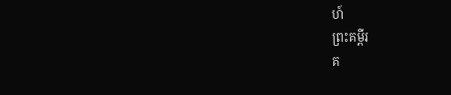ហ៍
ព្រះគម្ពីរ
គ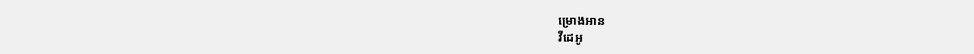ម្រោងអាន
វីដេអូ